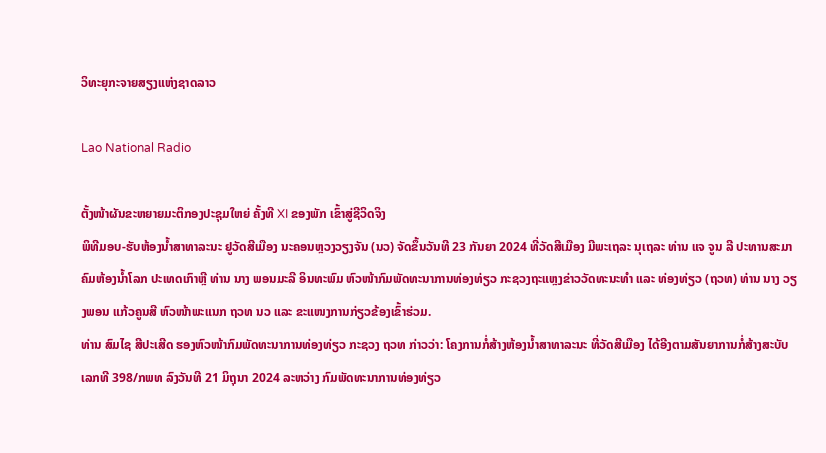ວິທະຍຸກະຈາຍສຽງແຫ່ງຊາດລາວ

Lao National Radio

ຕັ້ງໜ້າຜັນຂະຫຍາຍມະຕິກອງປະຊຸມໃຫຍ່ ຄັ້ງທີ XI ຂອງພັກ ເຂົ້າສູ່ຊີວິດຈິງ
ພິທີມອບ-ຮັບຫ້ອງນໍ້າສາທາລະນະ ຢູວັດສີເມືອງ ນະຄອນຫຼວງວຽງຈັນ (ນວ) ຈັດຂຶ້ນວັນທີ 23 ກັນຍາ 2024 ທີ່ວັດສີເມືອງ ມີພະເຖລະ ນຸເຖລະ ທ່ານ ແຈ ຈູນ ລີ ປະທານສະມາຄົມຫ້ອງນໍ້າໂລກ ປະເທດເກົາຫຼີ ທ່ານ ນາງ ພອນມະລີ ອິນທະພົມ ຫົວໜ້າກົມພັດທະນາການທ່ອງທ່ຽວ ກະຊວງຖະແຫຼງຂ່າວວັດທະນະທຳ ແລະ ທ່ອງທ່ຽວ (ຖວທ) ທ່ານ ນາງ ວຽງພອນ ແກ້ວຄູນສີ ຫົວໜ້າພະແນກ ຖວທ ນວ ແລະ ຂະແໜງການກ່ຽວຂ້ອງເຂົ້າຮ່ວມ.
ທ່ານ ສົມໄຊ ສີປະເສີດ ຮອງຫົວໜ້າກົມພັດທະນາການທ່ອງທ່ຽວ ກະຊວງ ຖວທ ກ່າວວ່າ: ໂຄງການກໍ່ສ້າງຫ້ອງນໍ້າສາທາລະນະ ທີ່ວັດສີເມືອງ ໄດ້ອີງຕາມສັນຍາການກໍ່ສ້າງສະບັບເລກທີ 398/ກພທ ລົງວັນທີ 21 ມິຖຸນາ 2024 ລະຫວ່າງ ກົມພັດທະນາການທ່ອງທ່ຽວ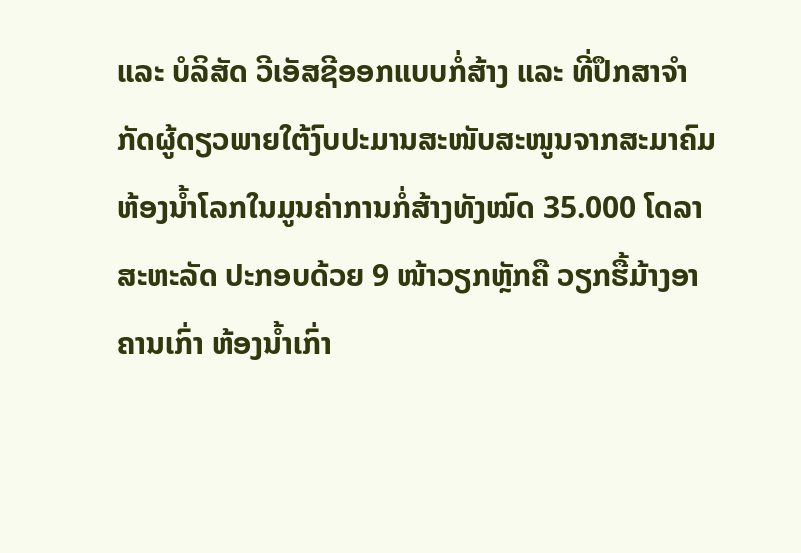ແລະ ບໍລິສັດ ວີເອັສຊີອອກແບບກໍ່ສ້າງ ແລະ ທີ່ປຶກສາຈຳກັດຜູ້ດຽວພາຍໃຕ້ງົບປະມານສະໜັບສະໜູນຈາກສະມາຄົມຫ້ອງນໍ້າໂລກໃນມູນຄ່າການກໍ່ສ້າງທັງໝົດ 35.000 ໂດລາສະຫະລັດ ປະກອບດ້ວຍ 9 ໜ້າວຽກຫຼັກຄື ວຽກຮື້ມ້າງອາຄານເກົ່າ ຫ້ອງນໍ້າເກົ່າ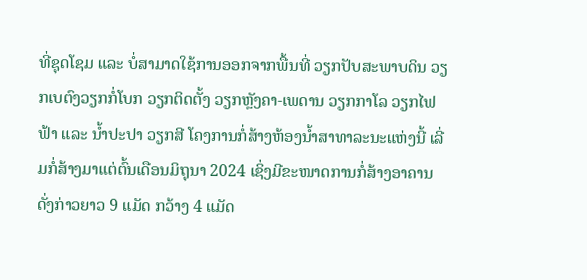ທີ່ຊຸດໂຊມ ແລະ ບໍ່ສາມາດໃຊ້ການອອກຈາກພື້ນທີ່ ວຽກປັບສະພາບດິນ ວຽກເບຕົງວຽກກໍ່ໂບກ ວຽກຕິດຕັ້ງ ວຽກຫຼັງຄາ-ເພດານ ວຽກກາໂລ ວຽກໄຟຟ້າ ແລະ ນໍ້າປະປາ ວຽກສີ ໂຄງການກໍ່ສ້າງຫ້ອງນໍ້າສາທາລະນະແຫ່ງນີ້ ເລີ່ມກໍ່ສ້າງມາແຕ່ຕົ້ນເດືອນມິຖຸນາ 2024 ເຊິ່ງມີຂະໜາດການກໍ່ສ້າງອາຄານດັ່ງກ່າວຍາວ 9 ແມັດ ກວ້າງ 4 ແມັດ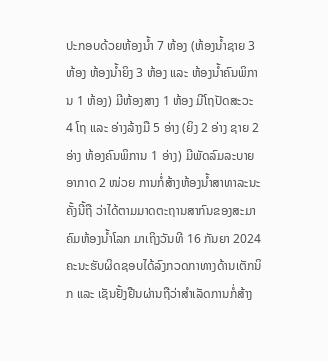ປະກອບດ້ວຍຫ້ອງນໍ້າ 7 ຫ້ອງ (ຫ້ອງນໍ້າຊາຍ 3 ຫ້ອງ ຫ້ອງນໍ້າຍິງ 3 ຫ້ອງ ແລະ ຫ້ອງນໍ້າຄົນພິການ 1 ຫ້ອງ) ມີຫ້ອງສາງ 1 ຫ້ອງ ມີໂຖປັດສະວະ 4 ໂຖ ແລະ ອ່າງລ້າງມື 5 ອ່າງ (ຍິງ 2 ອ່າງ ຊາຍ 2 ອ່າງ ຫ້ອງຄົນພິການ 1 ອ່າງ) ມີພັດລົມລະບາຍອາກາດ 2 ໜ່ວຍ ການກໍ່ສ້າງຫ້ອງນໍ້າສາທາລະນະຄັ້ງນີ້ຖື ວ່າໄດ້ຕາມມາດຕະຖານສາກົນຂອງສະມາຄົມຫ້ອງນໍ້າໂລກ ມາເຖິງວັນທີ 16 ກັນຍາ 2024 ຄະນະຮັບຜິດຊອບໄດ້ລົງກວດກາທາງດ້ານເຕັກນິກ ແລະ ເຊັນຢັ້ງຢືນຜ່ານຖືວ່າສໍາເລັດການກໍ່ສ້າງ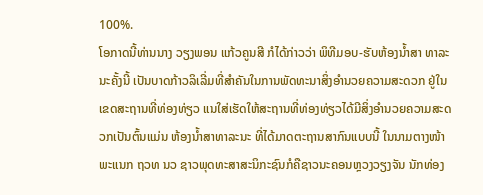100%.
ໂອກາດນີ້ທ່ານນາງ ວຽງພອນ ແກ້ວຄູນສີ ກໍໄດ້ກ່າວວ່າ ພິທີມອບ-ຮັບຫ້ອງນໍ້າສາ ທາລະນະຄັ້ງນີ້ ເປັນບາດກ້າວລິເລີ່ມທີ່ສໍາຄັນໃນການພັດທະນາສິ່ງອໍານວຍຄວາມສະດວກ ຢູ່ໃນເຂດສະຖານທີ່ທ່ອງທ່ຽວ ແນໃສ່ເຮັດໃຫ້ສະຖານທີ່ທ່ອງທ່ຽວໄດ້ມີສິ່ງອຳນວຍຄວາມສະດວກເປັນຕົ້ນແມ່ນ ຫ້ອງນໍ້າສາທາລະນະ ທີ່ໄດ້ມາດຕະຖານສາກົນແບບນີ້ ໃນນາມຕາງໜ້າພະແນກ ຖວທ ນວ ຊາວພຸດທະສາສະນິກະຊົນກໍຄືຊາວນະຄອນຫຼວງວຽງຈັນ ນັກທ່ອງ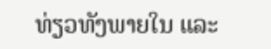ທ່ຽວທັງພາຍໃນ ແລະ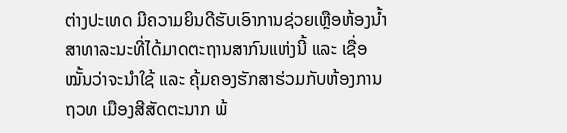ຕ່າງປະເທດ ມີຄວາມຍິນດີຮັບເອົາການຊ່ວຍເຫຼືອຫ້ອງນໍ້າສາທາລະນະທີ່ໄດ້ມາດຕະຖານສາກົນແຫ່ງນີ້ ແລະ ເຊື່ອໝັ້ນວ່າຈະນໍາໃຊ້ ແລະ ຄຸ້ມຄອງຮັກສາຮ່ວມກັບຫ້ອງການ ຖວທ ເມືອງສີສັດຕະນາກ ພ້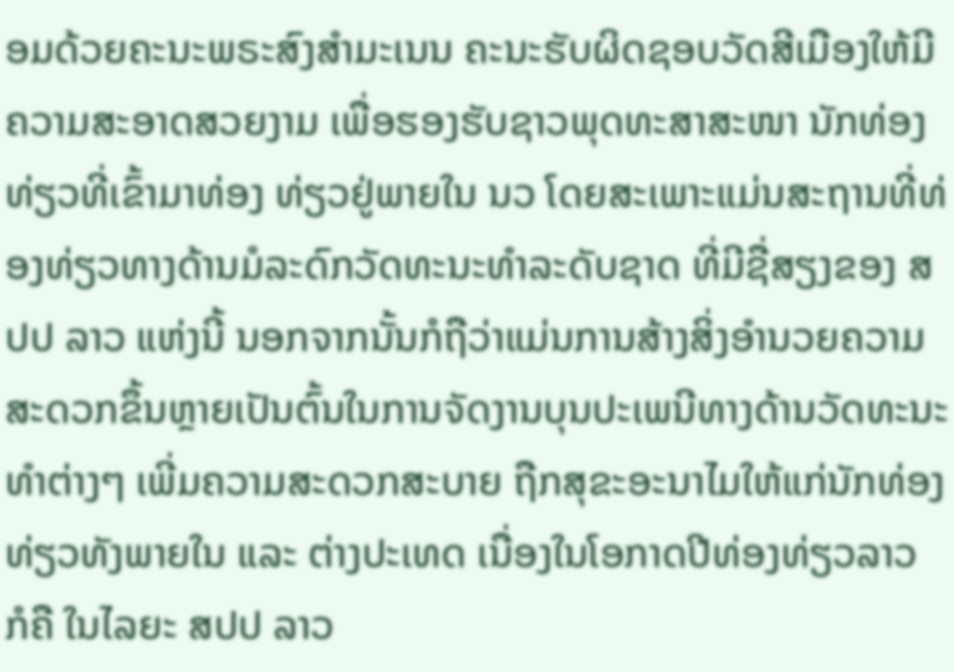ອມດ້ວຍຄະນະພຣະສົງສຳມະເນນ ຄະນະຮັບຜິດຊອບວັດສີເມືອງໃຫ້ມີຄວາມສະອາດສວຍງາມ ເພື່ອຮອງຮັບຊາວພຸດທະສາສະໜາ ນັກທ່ອງທ່ຽວທີ່ເຂົ້າມາທ່ອງ ທ່ຽວຢູ່ພາຍໃນ ນວ ໂດຍສະເພາະແມ່ນສະຖານທີ່ທ່ອງທ່ຽວທາງດ້ານມໍລະດົກວັດທະນະທຳລະດັບຊາດ ທີ່ມີຊື່ສຽງຂອງ ສປປ ລາວ ແຫ່ງນີ້ ນອກຈາກນັ້ນກໍຖືວ່າແມ່ນການສ້າງສິ່ງອໍານວຍຄວາມສະດວກຂຶ້ນຫຼາຍເປັນຕົ້ນໃນການຈັດງານບຸນປະເພນີທາງດ້ານວັດທະນະທໍາຕ່າງໆ ເພີ່ມຄວາມສະດວກສະບາຍ ຖືກສຸຂະອະນາໄມໃຫ້ແກ່ນັກທ່ອງທ່ຽວທັງພາຍໃນ ແລະ ຕ່າງປະເທດ ເນື່ອງໃນໂອກາດປີທ່ອງທ່ຽວລາວ ກໍຄື ໃນໄລຍະ ສປປ ລາວ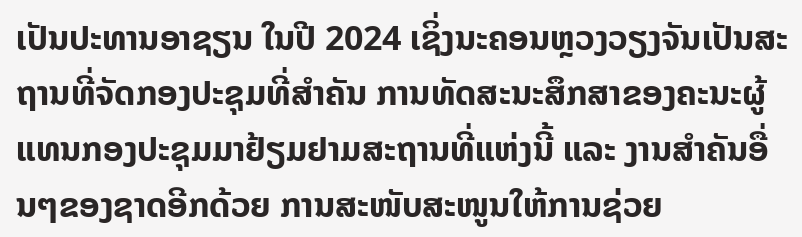ເປັນປະທານອາຊຽນ ໃນປີ 2024 ເຊິ່ງນະຄອນຫຼວງວຽງຈັນເປັນສະຖານທີ່ຈັດກອງປະຊຸມທີ່ສໍາຄັນ ການທັດສະນະສຶກສາຂອງຄະນະຜູ້ແທນກອງປະຊຸມມາຢ້ຽມຢາມສະຖານທີ່ແຫ່ງນີ້ ແລະ ງານສໍາຄັນອື່ນໆຂອງຊາດອີກດ້ວຍ ການສະໜັບສະໜູນໃຫ້ການຊ່ວຍ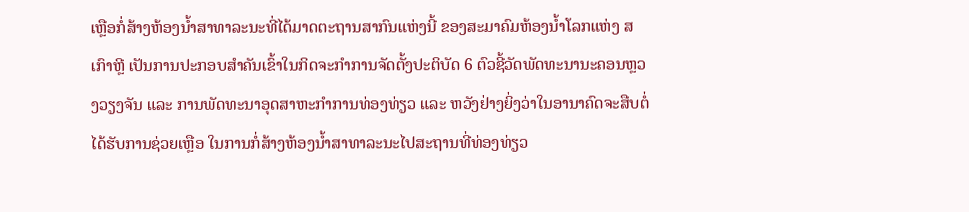ເຫຼືອກໍ່ສ້າງຫ້ອງນໍ້າສາທາລະນະທີ່ໄດ້ມາດຕະຖານສາກົນແຫ່ງນີ້ ຂອງສະມາຄົມຫ້ອງນໍ້າໂລກແຫ່ງ ສ ເກົາຫຼີ ເປັນການປະກອບສໍາຄັນເຂົ້າໃນກິດຈະກໍາການຈັດຕັ້ງປະຕິບັດ 6 ຕົວຊີ້ວັດພັດທະນານະຄອນຫຼວງວຽງຈັນ ແລະ ການພັດທະນາອຸດສາຫະກຳການທ່ອງທ່ຽວ ແລະ ຫວັງຢ່າງຍິ່ງວ່າໃນອານາຄົດຈະສືບຕໍ່ໄດ້ຮັບການຊ່ວຍເຫຼືອ ໃນການກໍ່ສ້າງຫ້ອງນໍ້າສາທາລະນະໄປສະຖານທີ່ທ່ອງທ່ຽວ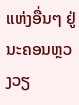ແຫ່ງອື່ນໆ ຢູ່ນະຄອນຫຼວງວຽ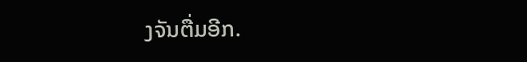ງຈັນຕື່ມອີກ.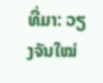ທີ່ມາ: ວຽງຈັນໃໝ່